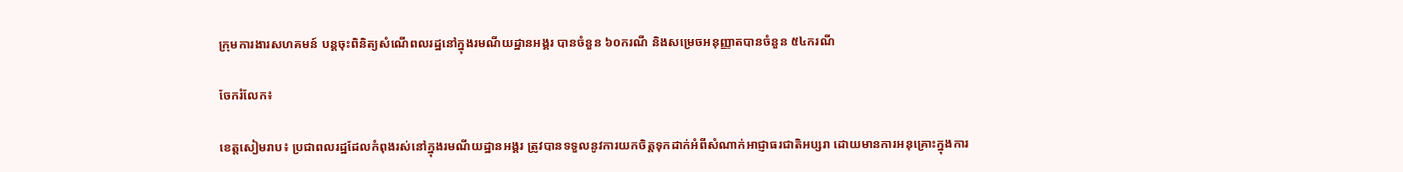ក្រុមការងារសហគមន៍ បន្តចុះពិនិត្យសំណើពលរដ្ឋនៅក្នុងរមណីយដ្ឋានអង្គរ បានចំនួន ៦០ករណី និងសម្រេចអនុញ្ញាតបានចំនួន ៥៤ករណី

ចែករំលែក៖

ខេត្តសៀមរាប៖ ប្រជាពលរដ្ឋដែលកំពុងរស់នៅក្នុងរមណីយដ្ឋានអង្គរ ត្រូវបានទទួលនូវការយកចិត្តទុកដាក់អំពីសំណាក់អាជ្ញាធរជាតិអប្សរា ដោយមានការអនុគ្រោះក្នុងការ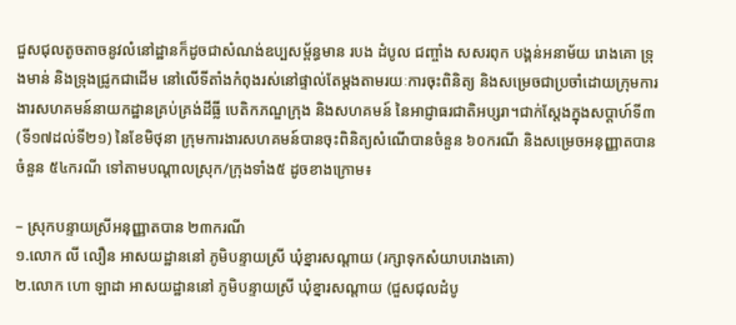ជួសជុលតូចតាចនូវលំនៅដ្ឋានក៏ដូចជាសំណង់ឧប្បសម្ព័ន្ធមាន របង ដំបូល ជញ្ចាំង សសរពុក បង្គន់អនាម័យ រោងគោ ទ្រុងមាន់ និងទ្រុងជ្រូកជាដើម នៅលើទីតាំងកំពុងរស់នៅផ្ទាល់តែម្ដងតាមរយៈការចុះពិនិត្យ និងសម្រេចជាប្រចាំដោយក្រុមការងារសហគមន៍នាយកដ្ឋានគ្រប់គ្រង់ដីធ្លី បេតិកភណ្ឌក្រុង និងសហគមន៍ នៃអាជ្ញាធរជាតិអប្សរា។ជាក់ស្ដែងក្នុងសប្ដាហ៍ទី៣(ទី១៧ដល់ទី២១) នៃខែមិថុនា ក្រុមការងារសហគមន៍បានចុះពិនិត្យសំណើបានចំនួន ៦០ករណី និងសម្រេចអនុញ្ញាតបានចំនួន ៥៤ករណី ទៅតាមបណ្ដាលស្រុក/ក្រុងទាំង៥ ដូចខាងក្រោម៖

– ស្រុកបន្ទាយស្រីអនុញ្ញាតបាន ២៣ករណី
១.លោក លី លឿន អាសយដ្ឋាននៅ ភូមិបន្ទាយស្រី ឃុំខ្នារសណ្តាយ (រក្សាទុកសំយាបរោងគោ)
២.លោក ហោ ឡាដា អាសយដ្ឋាននៅ ភូមិបន្ទាយស្រី ឃុំខ្នារសណ្តាយ (ជួសជុលដំបូ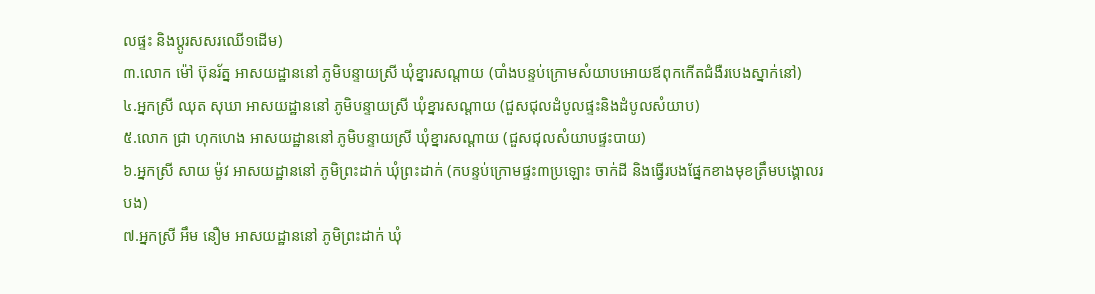លផ្ទះ និងប្តូរសសរឈើ១ដើម)
៣.លោក ម៉ៅ ប៊ុនរ័ត្ន អាសយដ្ឋាននៅ ភូមិបន្ទាយស្រី ឃុំខ្នារសណ្តាយ (បាំងបន្ទប់ក្រោមសំយាបអោយឪពុកកើតជំងឺរបេងស្នាក់នៅ)
៤.អ្នកស្រី ឈុត សុឃា អាសយដ្ឋាននៅ ភូមិបន្ទាយស្រី ឃុំខ្នារសណ្តាយ (ជួសជុលដំបូលផ្ទះនិងដំបូលសំយាប)
៥.លោក ជ្រា ហុកហេង អាសយដ្ឋាននៅ ភូមិបន្ទាយស្រី ឃុំខ្នារសណ្តាយ (ជួសជុលសំយាបផ្ទះបាយ)
៦.អ្នកស្រី សាយ ម៉ូវ អាសយដ្ឋាននៅ ភូមិព្រះដាក់ ឃុំព្រះដាក់ (កបន្ទប់ក្រោមផ្ទះ៣ប្រឡោះ ចាក់ដី និងធ្វើរបងផ្នែកខាងមុខត្រឹមបង្គោលរបង)
៧.អ្នកស្រី អឹម នឿម អាសយដ្ឋាននៅ ភូមិព្រះដាក់ ឃុំ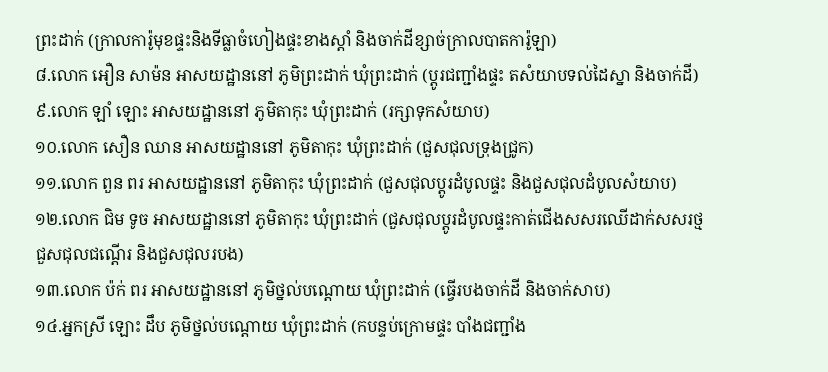ព្រះដាក់ (ក្រាលការ៉ូមុខផ្ទះនិងទីធ្លាចំហៀងផ្ទះខាងស្តាំ និងចាក់ដីខ្សាច់ក្រាលបាតការ៉ូឡា)
៨.លោក អឿន សាម៉ន អាសយដ្ឋាននៅ ភូមិព្រះដាក់ ឃុំព្រះដាក់ (ប្តូរជញ្ជាំងផ្ទះ តសំយាបទល់ដៃស្នា និងចាក់ដី)
៩.លោក ឡាំ ឡោះ អាសយដ្ឋាននៅ ភូមិតាកុះ ឃុំព្រះដាក់ (រក្សាទុកសំយាប)
១០.លោក សឿន ឈាន អាសយដ្ឋាននៅ ភូមិតាកុះ ឃុំព្រះដាក់ (ជួសជុលទ្រុងជ្រូក)
១១.លោក ពួន ពរ អាសយដ្ឋាននៅ ភូមិតាកុះ ឃុំព្រះដាក់ (ជួសជុលប្តូរដំបូលផ្ទះ និងជួសជុលដំបូលសំយាប)
១២.លោក ជិម ទូច អាសយដ្ឋាននៅ ភូមិតាកុះ ឃុំព្រះដាក់ (ជួសជុលប្តូរដំបូលផ្ទះកាត់ជើងសសរឈើដាក់សសរថ្ម ជួសជុលជណ្តើរ និងជួសជុលរបង)
១៣.លោក ប៉ក់ ពរ អាសយដ្ឋាននៅ ភូមិថ្នល់បណ្តោយ ឃុំព្រះដាក់ (ធ្វើរបងចាក់ដី និងចាក់សាប)
១៤.អ្នកស្រី ឡោះ ដឹប ភូមិថ្នល់បណ្តោយ ឃុំព្រះដាក់ (កបន្ទប់ក្រោមផ្ទះ បាំងជញ្ជាំង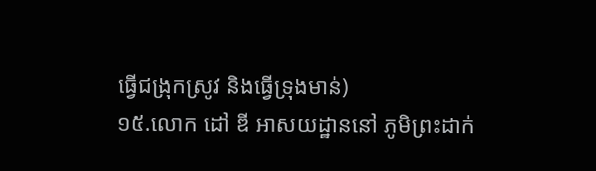ធ្វើជង្រុកស្រូវ និងធ្វើទ្រុងមាន់)
១៥.លោក ដៅ ឌី អាសយដ្ឋាននៅ ភូមិព្រះដាក់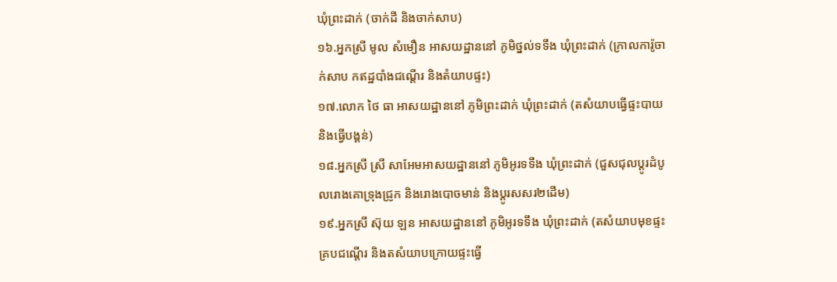ឃុំព្រះដាក់ (ចាក់ដី និងចាក់សាប)
១៦.អ្នកស្រី មូល សំមឿន អាសយដ្ឋាននៅ ភូមិថ្នល់ទទឹង ឃុំព្រះដាក់ (ក្រាលការ៉ូចាក់សាប កឥដ្ឋបាំងជណ្តើរ និងតំយាបផ្ទះ)
១៧.លោក ថៃ ធា អាសយដ្ឋាននៅ ភូមិព្រះដាក់ ឃុំព្រះដាក់ (តសំយាបធ្វើផ្ទះបាយ និងធ្វើបង្គន់)
១៨.អ្នកស្រី ស្រី សាអែមអាសយដ្ឋាននៅ ភូមិអូរទទឹង ឃុំព្រះដាក់ (ជួសជុលប្តូរដំបូលរោងគោទ្រុងជ្រូក និងរោងបោចមាន់ និងប្តូរសសរ២ដើម)
១៩.អ្នកស្រី ស៊ុយ ឡន អាសយដ្ឋាននៅ ភូមិអូរទទឹង ឃុំព្រះដាក់ (តសំយាបមុខផ្ទះគ្របជណ្តើរ និងតសំយាបក្រោយផ្ទះធ្វើ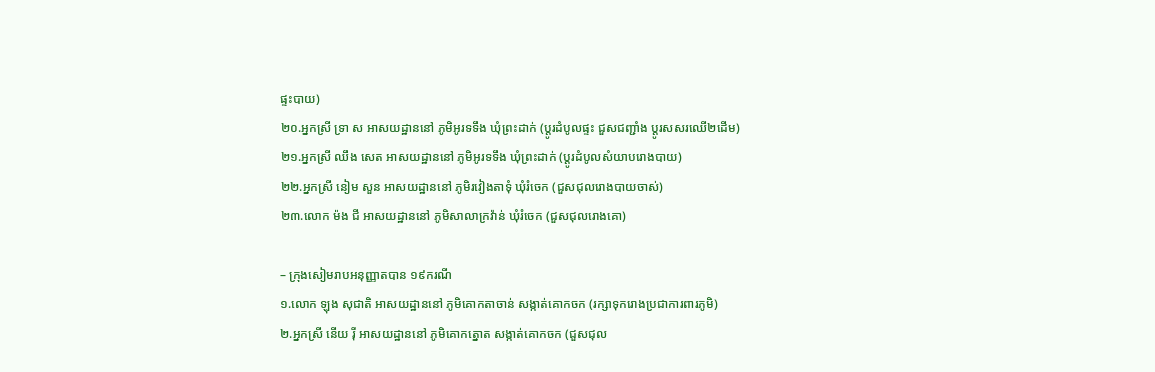ផ្ទះបាយ)
២០.អ្នកស្រី ទ្រា ស អាសយដ្ឋាននៅ ភូមិអូរទទឹង ឃុំព្រះដាក់ (ប្តូរដំបូលផ្ទះ ជួសជញ្ជាំង ប្តូរសសរឈើ២ដើម)
២១.អ្នកស្រី ឈឹង សេត អាសយដ្ឋាននៅ ភូមិអូរទទឹង ឃុំព្រះដាក់ (ប្តូរដំបូលសំយាបរោងបាយ)
២២.អ្នកស្រី នៀម សួន អាសយដ្ឋាននៅ ភូមិរវៀងតាទុំ ឃុំរំចេក (ជួសជុលរោងបាយចាស់)
២៣.លោក ម៉ង ជី អាសយដ្ឋាននៅ ភូមិសាលាក្រវ៉ាន់ ឃុំរំចេក (ជួសជុលរោងគោ)

– ក្រុងសៀមរាបអនុញ្ញាតបាន ១៩ករណី
១.លោក ឡុង សុជាតិ អាសយដ្ឋាននៅ ភូមិគោកតាចាន់ សង្កាត់គោកចក (រក្សាទុករោងប្រជាការពារភូមិ)
២.អ្នកស្រី នើយ រ៉ី អាសយដ្ឋាននៅ ភូមិគោកត្នោត សង្កាត់គោកចក (ជួសជុល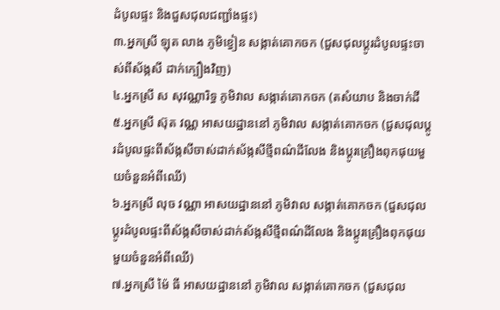ដំបូលផ្ទះ និងជួសជុលជញ្ជាំងផ្ទះ)
៣.អ្នកស្រី ឡុត លាង ភូមិខ្វៀន សង្កាត់គោកចក (ជួសជុលប្តូរដំបូលផ្ទះចាស់ពីស័ង្កសី ដាក់ក្បឿងវិញ)
៤.អ្នកស្រី ស សុវណ្ណារិទ្ធ ភូមិវាល សង្កាត់គោកចក (តសំយាប និងចាក់ដី
៥.អ្នកស្រី ស៊ុត វណ្ណ អាសយដ្ឋាននៅ ភូមិវាល សង្កាត់គោកចក (ជួសជុលប្តូរដំបូលផ្ទះពីស័ង្កសីចាស់ដាក់ស័ង្កសីថ្មីពណ៌ដីលែង និងប្តូរគ្រឿងពុកផុយមួយចំនួនអំពីឈើ)
៦.អ្នកស្រី លុច វណ្ណា អាសយដ្ឋាននៅ ភូមិវាល សង្កាត់គោកចក (ជួសជុលប្តូរដំបូលផ្ទះពីស័ង្កសីចាស់ដាក់ស័ង្កសីថ្មីពណ៌ដីលែង និងប្តូរគ្រឿងពុកផុយមួយចំនួនអំពីឈើ)
៧.អ្នកស្រី ម៉ៃ ធី អាសយដ្ឋាននៅ ភូមិវាល សង្កាត់គោកចក (ជួសជុល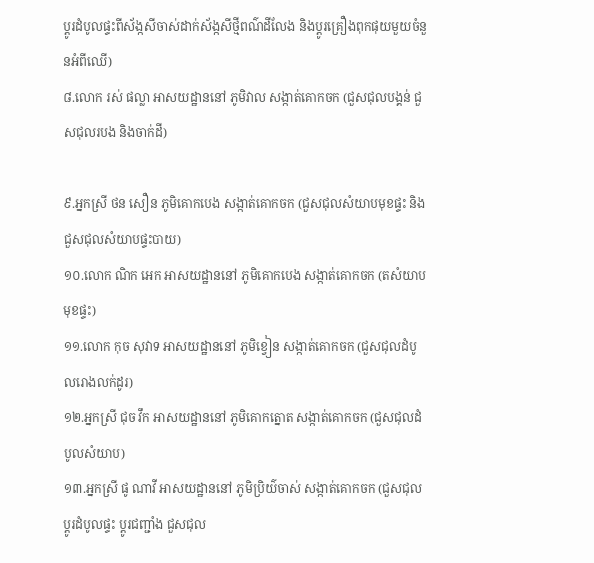ប្តូរដំបូលផ្ទះពីស័ង្កសីចាស់ដាក់ស័ង្កសីថ្មីពណ៌ដីលែង និងប្តូរគ្រឿងពុកផុយមួយចំនួនអំពីឈើ)
៨.លោក រស់ ផល្លា អាសយដ្ឋាននៅ ភូមិវាល សង្កាត់គោកចក (ជួសជុលបង្គន់ ជួសជុលរបង និងចាក់ដី)

៩.អ្នកស្រី ថន សឿន ភូមិគោកបេង សង្កាត់គោកចក (ជួសជុលសំយាបមុខផ្ទះ និងជួសជុលសំយាបផ្ទះបាយ)
១០.លោក ណិក អេក អាសយដ្ឋាននៅ ភូមិគោកបេង សង្កាត់គោកចក (តសំយាបមុខផ្ទះ)
១១.លោក កុច សុវាទ អាសយដ្ឋាននៅ ភូមិខ្វៀន សង្កាត់គោកចក (ជួសជុលដំបូលរោងលក់ដូរ)
១២.អ្នកស្រី ជុច វឹក អាសយដ្ឋាននៅ ភូមិគោកត្នោត សង្កាត់គោកចក (ជួសជុលដំបូលសំយាប)
១៣.អ្នកស្រី ផូ ណាវី អាសយដ្ឋាននៅ ភូមិប្រិយ៌ចាស់ សង្កាត់គោកចក (ជួសជុលប្តូរដំបូលផ្ទះ ប្តូរជញ្ជាំង ជួសជុល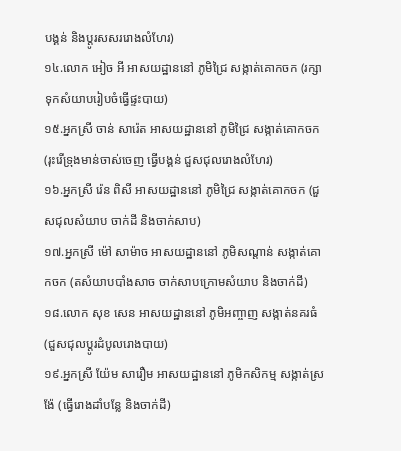បង្គន់ និងប្តូរសសររោងលំហែរ)
១៤.លោក អៀច អី អាសយដ្ឋាននៅ ភូមិជ្រៃ សង្កាត់គោកចក (រក្សាទុកសំយាបរៀបចំធ្វើផ្ទះបាយ)
១៥.អ្នកស្រី ចាន់ សារ៉េត អាសយដ្ឋាននៅ ភូមិជ្រៃ សង្កាត់គោកចក (រុះរើទ្រុងមាន់ចាស់ចេញ ធ្វើបង្គន់ ជួសជុលរោងលំហែរ)
១៦.អ្នកស្រី រ៉េន ពិសី អាសយដ្ឋាននៅ ភូមិជ្រៃ សង្កាត់គោកចក (ជួសជុលសំយាប ចាក់ដី និងចាក់សាប)
១៧.អ្នកស្រី ម៉ៅ សាម៉ាច អាសយដ្ឋាននៅ ភូមិសណ្តាន់ សង្កាត់គោកចក (តសំយាបបាំងសាច ចាក់សាបក្រោមសំយាប និងចាក់ដី)
១៨.លោក សុខ សេន អាសយដ្ឋាននៅ ភូមិអញ្ចាញ សង្កាត់នគរធំ (ជួសជុលប្តូរដំបូលរោងបាយ)
១៩.អ្នកស្រី យ៉ែម សារឿម អាសយដ្ឋាននៅ ភូមិកសិកម្ម សង្កាត់ស្រង៉ែ (ធ្វើរោងដាំបន្លែ និងចាក់ដី)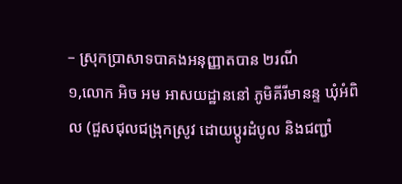– ស្រុកប្រាសាទបាគងអនុញ្ញាតបាន ២រណី
១,លោក អិច អម អាសយដ្ឋាននៅ ភូមិគីរីមានន្ទ ឃុំអំពិល (ជួសជុលជង្រុកស្រូវ ដោយប្តូរដំបូល និងជញ្ជាំ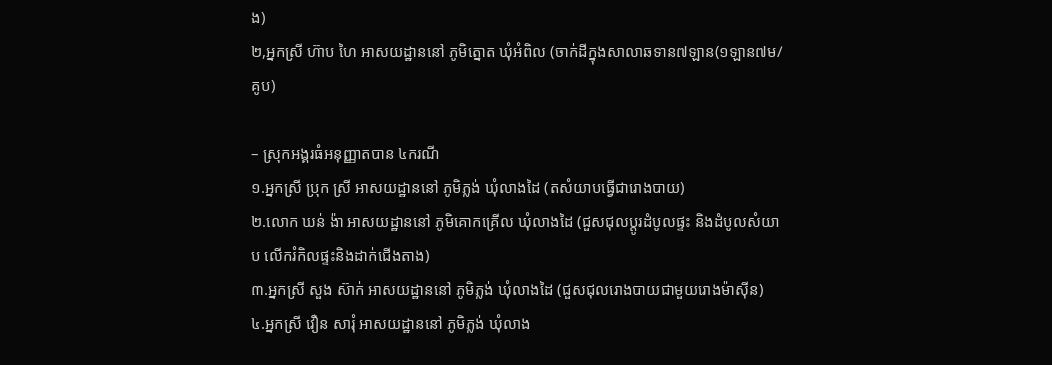ង)
២,អ្នកស្រី ហ៊ាប ហៃ អាសយដ្ឋាននៅ ភូមិត្នោត ឃុំអំពិល (ចាក់ដីក្នុងសាលាឆទាន៧ឡាន(១ឡាន៧ម/គូប)

– ស្រុកអង្គរធំអនុញ្ញាតបាន ៤ករណី
១.អ្នកស្រី ប្រុក ស្រី អាសយដ្ឋាននៅ ភូមិភ្លង់ ឃុំលាងដៃ (តសំយាបធ្វើជារោងបាយ)
២.លោក ឃន់ ង៉ា អាសយដ្ឋាននៅ ភូមិគោកគ្រើល ឃុំលាងដៃ (ជួសជុលប្តូរដំបូលផ្ទះ និងដំបូលសំយាប លើករំកិលផ្ទះនិងដាក់ជើងតាង)
៣.អ្នកស្រី សួង ស៊ាក់ អាសយដ្ឋាននៅ ភូមិភ្លង់ ឃុំលាងដៃ (ជួសជុលរោងបាយជាមួយរោងម៉ាស៊ីន)
៤.អ្នកស្រី វឿន សារុំ អាសយដ្ឋាននៅ ភូមិភ្លង់ ឃុំលាង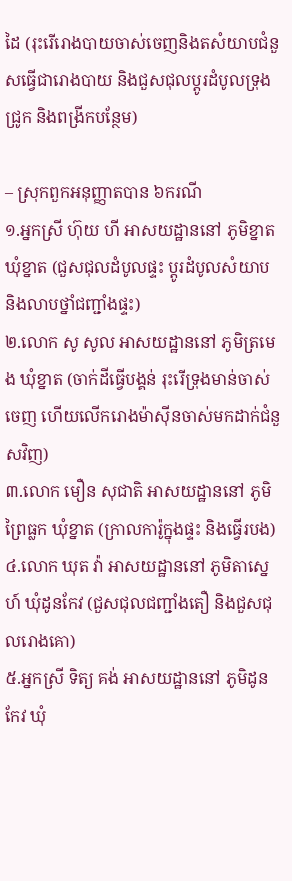ដៃ (រុះរើរោងបាយចាស់ចេញនិងតសំយាបជំនួសធ្វើជារោងបាយ និងជួសជុលប្តូរដំបូលទ្រុងជ្រូក និងពង្រីកបន្ថែម)

– ស្រុកពួកអនុញ្ញាតបាន ៦ករណី
១.អ្នកស្រី ហ៊ុយ ហី អាសយដ្ឋាននៅ ភូមិខ្នាត ឃុំខ្នាត (ជួសជុលដំបូលផ្ទះ ប្តូរដំបូលសំយាប និងលាបថ្នាំជញ្ជាំងផ្ទះ)
២.លោក សូ សូល អាសយដ្ឋាននៅ ភូមិត្រមេង ឃុំខ្នាត (ចាក់ដីធ្វើបង្គន់ រុះរើទ្រុងមាន់ចាស់ចេញ ហើយលើករោងម៉ាស៊ីនចាស់មកដាក់ជំនួសវិញ)
៣.លោក មឿន សុជាតិ អាសយដ្ឋាននៅ ភូមិព្រៃធ្លក ឃុំខ្នាត (ក្រាលការ៉ូក្នុងផ្ទះ និងធ្វើរបង)
៤.លោក ឃុត វ៉ា អាសយដ្ឋាននៅ ភូមិតាស្នេហ៍ ឃុំដូនកែវ (ជួសជុលជញ្ជាំងតឿ និងជួសជុលរោងគោ)
៥.អ្នកស្រី ទិត្យ គង់ អាសយដ្ឋាននៅ ភូមិដូនកែវ ឃុំ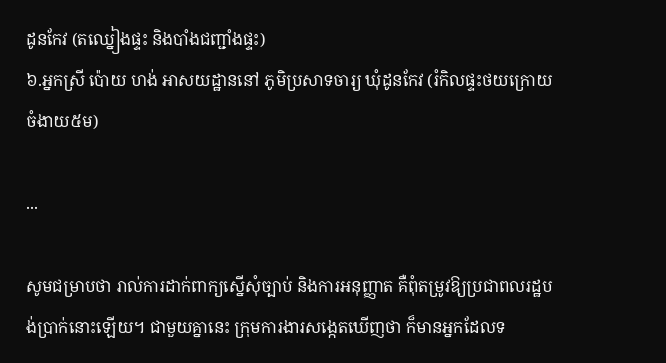ដូនកែវ (តឈ្នៀងផ្ទះ និងបាំងជញ្ជាំងផ្ទះ)
៦.អ្នកស្រី ប៉ោយ ហង់ អាសយដ្ឋាននៅ ភូមិប្រសាទចារ្យ ឃុំដូនកែវ (រំកិលផ្ទះថយក្រោយចំងាយ៥ម)

...

សូមជម្រាបថា រាល់ការដាក់ពាក្យស្នើសុំច្បាប់ និងការអនុញ្ញាត គឺពុំតម្រូវឱ្យប្រជាពលរដ្ឋបង់ប្រាក់នោះឡើយ។ ជាមួយគ្នានេះ ក្រុមការងារសង្កេតឃើញថា ក៏មានអ្នកដែលទ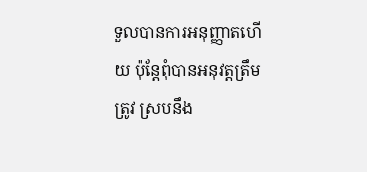ទួលបានការអនុញ្ញាតហើយ ប៉ុន្តែពុំបានអនុវត្តត្រឹមត្រូវ ស្របនឹង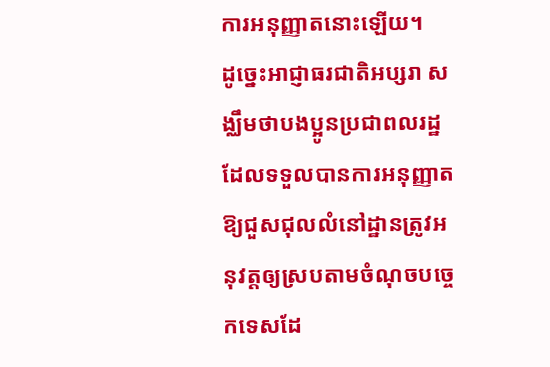ការអនុញ្ញាតនោះឡើយ។
ដូច្នេះអាជ្ញាធរជាតិអប្សរា សង្ឈឹមថាបងប្អូនប្រជាពលរដ្ឋដែលទទួលបានការអនុញ្ញាតឱ្យជួសជុលលំនៅដ្ឋានត្រូវអនុវត្តឲ្យស្របតាមចំណុចបច្ចេកទេសដែ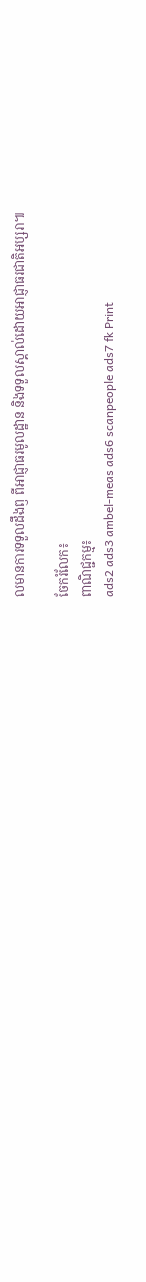លមានការទទួលដឹងឭ ពីអាជ្ញាធរមូលដ្ឋាន និងទទួលស្គាល់ដោយអាជ្ញាធរជាតិអប្សរា៕

ចែករំលែក៖
ពាណិជ្ជកម្ម៖
ads2 ads3 ambel-meas ads6 scanpeople ads7 fk Print